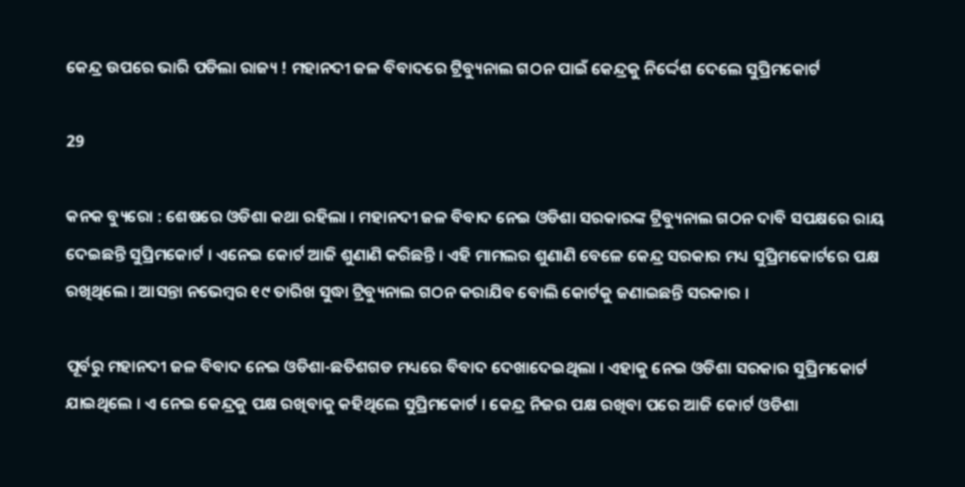କେନ୍ଦ୍ର ଉପରେ ଭାରି ପଡିଲା ରାଜ୍ୟ ! ମହାନଦୀ ଜଳ ବିବାଦରେ ଟ୍ରିବ୍ୟୁନାଲ ଗଠନ ପାଇଁ କେନ୍ଦ୍ରକୁ ନିର୍ଦ୍ଦେଶ ଦେଲେ ସୁପ୍ରିମକୋର୍ଟ

29

କନକ ବ୍ୟୁରୋ : ଶେଷରେ ଓଡିଶା କଥା ରହିଲା । ମହାନଦୀ ଜଳ ବିବାଦ ନେଇ ଓଡିଶା ସରକାରଙ୍କ ଟ୍ରିବ୍ୟୁନାଲ ଗଠନ ଦାବି ସପକ୍ଷରେ ରାୟ ଦେଇଛନ୍ତି ସୁପ୍ରିମକୋର୍ଟ । ଏନେଇ କୋର୍ଟ ଆଜି ଶୁଣାଣି କରିଛନ୍ତି । ଏହି ମାମଲର ଶୁଣାଣି ବେଳେ କେନ୍ଦ୍ର ସରକାର ମଧ୍ୟ ସୁପ୍ରିମକୋର୍ଟରେ ପକ୍ଷ ରଖିଥିଲେ । ଆସନ୍ତା ନଭେମ୍ବର ୧୯ ତାରିଖ ସୁଦ୍ଧା ଟ୍ରିବ୍ୟୁନାଲ ଗଠନ କରାଯିବ ବୋଲି କୋର୍ଟକୁ ଜଣାଇଛନ୍ତି ସରକାର ।

ପୂର୍ବରୁ ମହାନଦୀ ଜଳ ବିବାଦ ନେଇ ଓଡିଶା-ଛତିଶଗଡ ମଧ୍ୟରେ ବିବାଦ ଦେଖାଦେଇଥିଲା । ଏହାକୁ ନେଇ ଓଡିଶା ସରକାର ସୁପ୍ରିମକୋର୍ଟ ଯାଇଥିଲେ । ଏ ନେଇ କେନ୍ଦ୍ରକୁ ପକ୍ଷ ରଖିବାକୁ କହିଥିଲେ ସୁପ୍ରିମକୋର୍ଟ । କେନ୍ଦ୍ର ନିଜର ପକ୍ଷ ରଖିବା ପରେ ଆଜି କୋର୍ଟ ଓଡିଶା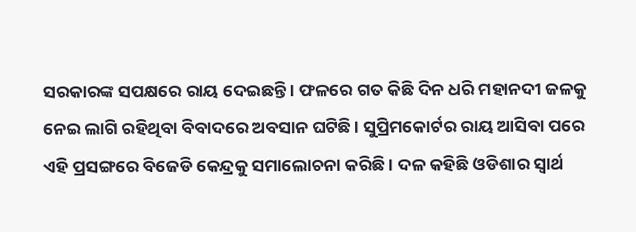ସରକାରଙ୍କ ସପକ୍ଷରେ ରାୟ ଦେଇଛନ୍ତି । ଫଳରେ ଗତ କିଛି ଦିନ ଧରି ମହାନଦୀ ଜଳକୁ ନେଇ ଲାଗି ରହିଥିବା ବିବାଦରେ ଅବସାନ ଘଟିଛି । ସୁପ୍ରିମକୋର୍ଟର ରାୟ ଆସିବା ପରେ ଏହି ପ୍ରସଙ୍ଗରେ ବିଜେଡି କେନ୍ଦ୍ରକୁ ସମାଲୋଚନା କରିଛି । ଦଳ କହିଛି ଓଡିଶାର ସ୍ୱାର୍ଥ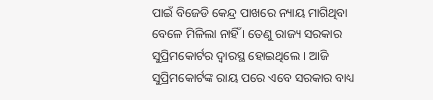ପାଇଁ ବିଜେଡି କେନ୍ଦ୍ର ପାଖରେ ନ୍ୟାୟ ମାଗିଥିବା ବେଳେ ମିଳିଲା ନାହିଁ । ତେଣୁ ରାଜ୍ୟ ସରକାର ସୁପ୍ରିମକୋର୍ଟର ଦ୍ୱାରସ୍ଥ ହୋଇଥିଲେ । ଆଜି ସୁପ୍ରିମକୋର୍ଟଙ୍କ ରାୟ ପରେ ଏବେ ସରକାର ବାଧ୍ୟ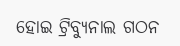ହୋଇ ଟ୍ରିବ୍ୟୁନାଲ ଗଠନ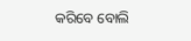କରିବେ ବୋଲି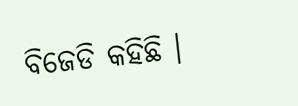ବିଜେଡି କହିଛି ।